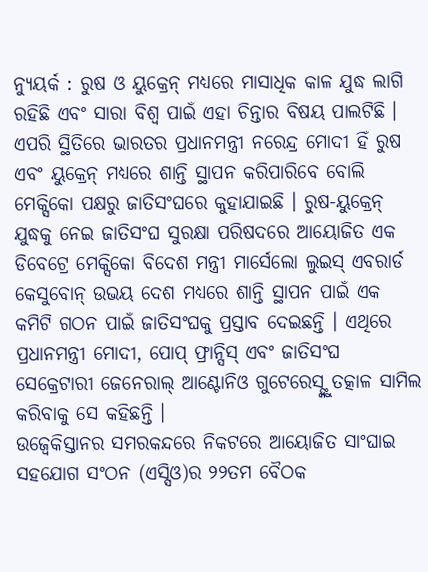ନ୍ୟୁୟର୍କ : ରୁଷ ଓ ୟୁକ୍ରେନ୍ ମଧ୍ୟରେ ମାସାଧିକ କାଳ ଯୁଦ୍ଧ ଲାଗି ରହିଛି ଏବଂ ସାରା ବିଶ୍ୱ ପାଇଁ ଏହା ଚିନ୍ତାର ବିଷୟ ପାଲଟିଛି । ଏପରି ସ୍ଥିତିରେ ଭାରତର ପ୍ରଧାନମନ୍ତ୍ରୀ ନରେନ୍ଦ୍ର ମୋଦୀ ହିଁ ରୁଷ ଏବଂ ୟୁକ୍ରେନ୍ ମଧ୍ୟରେ ଶାନ୍ତି ସ୍ଥାପନ କରିପାରିବେ ବୋଲି ମେକ୍ସିକୋ ପକ୍ଷରୁ ଜାତିସଂଘରେ କୁହାଯାଇଛି । ରୁଷ-ୟୁକ୍ରେନ୍ ଯୁଦ୍ଧକୁ ନେଇ ଜାତିସଂଘ ସୁରକ୍ଷା ପରିଷଦରେ ଆୟୋଜିତ ଏକ ଡିବେଟ୍ରେ ମେକ୍ସିକୋ ବିଦେଶ ମନ୍ତ୍ରୀ ମାର୍ସେଲୋ ଲୁଇସ୍ ଏବରାର୍ଡ କେସୁବୋନ୍ ଉଭୟ ଦେଶ ମଧ୍ୟରେ ଶାନ୍ତି ସ୍ଥାପନ ପାଇଁ ଏକ କମିଟି ଗଠନ ପାଇଁ ଜାତିସଂଘକୁ ପ୍ରସ୍ତାବ ଦେଇଛନ୍ତି । ଏଥିରେ ପ୍ରଧାନମନ୍ତ୍ରୀ ମୋଦୀ, ପୋପ୍ ଫ୍ରାନ୍ସିସ୍ ଏବଂ ଜାତିସଂଘ ସେକ୍ରେଟାରୀ ଜେନେରାଲ୍ ଆଣ୍ଟୋନିଓ ଗୁଟେରେସ୍ଙ୍କୁ ତତ୍କାଳ ସାମିଲ କରିବାକୁ ସେ କହିଛନ୍ତି ।
ଉଜ୍ବେକିସ୍ତାନର ସମରକନ୍ଦରେ ନିକଟରେ ଆୟୋଜିତ ସାଂଘାଇ ସହଯୋଗ ସଂଠନ (ଏସ୍ସିଓ)ର ୨୨ତମ ବୈଠକ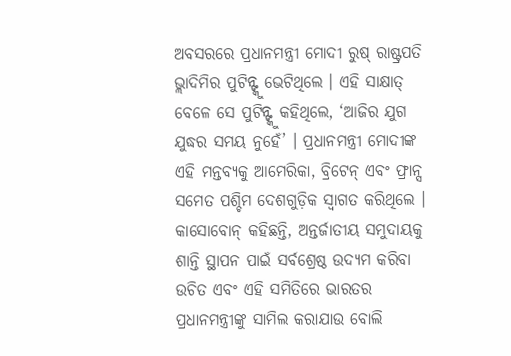ଅବସରରେ ପ୍ରଧାନମନ୍ତ୍ରୀ ମୋଦୀ ରୁଷ୍ ରାଷ୍ଟ୍ରପତି ଭ୍ଲାଦିମିର ପୁଟିନ୍ଙ୍କୁ ଭେଟିଥିଲେ । ଏହି ସାକ୍ଷାତ୍ ବେଳେ ସେ ପୁଟିନ୍ଙ୍କୁ କହିଥିଲେ, ‘ଆଜିର ଯୁଗ ଯୁଦ୍ଧର ସମୟ ନୁହେଁ’ । ପ୍ରଧାନମନ୍ତ୍ରୀ ମୋଦୀଙ୍କ ଏହି ମନ୍ତବ୍ୟକୁ ଆମେରିକା, ବ୍ରିଟେନ୍ ଏବଂ ଫ୍ରାନ୍ସ ସମେତ ପଶ୍ଚିମ ଦେଶଗୁଡ଼ିକ ସ୍ୱାଗତ କରିଥିଲେ । କାସୋବୋନ୍ କହିଛନ୍ତି, ଅନ୍ତର୍ଜାତୀୟ ସମୁଦାୟକୁ ଶାନ୍ତି ସ୍ଥାପନ ପାଇଁ ସର୍ବଶ୍ରେଷ୍ଠ ଉଦ୍ୟମ କରିବା ଉଚିତ ଏବଂ ଏହି ସମିତିରେ ଭାରତର ପ୍ରଧାନମନ୍ତ୍ରୀଙ୍କୁ ସାମିଲ କରାଯାଉ ବୋଲି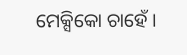ମେକ୍ସିକୋ ଚାହେଁ ।